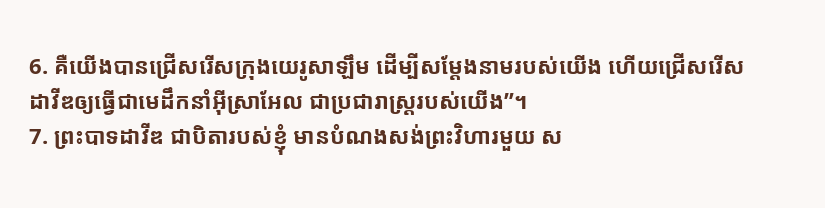6. គឺយើងបានជ្រើសរើសក្រុងយេរូសាឡឹម ដើម្បីសម្តែងនាមរបស់យើង ហើយជ្រើសរើសដាវីឌឲ្យធ្វើជាមេដឹកនាំអ៊ីស្រាអែល ជាប្រជារាស្ត្ររបស់យើង”។
7. ព្រះបាទដាវីឌ ជាបិតារបស់ខ្ញុំ មានបំណងសង់ព្រះវិហារមួយ ស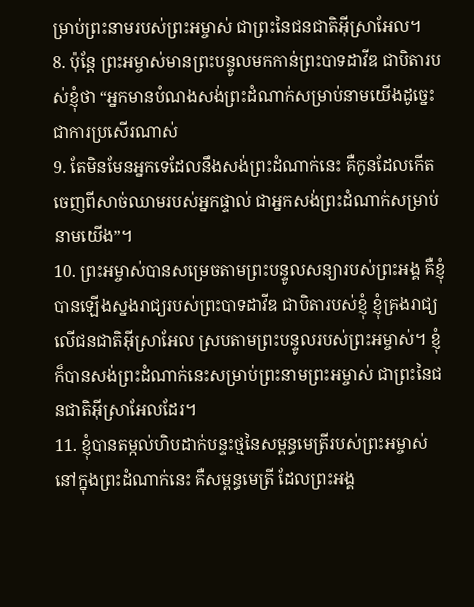ម្រាប់ព្រះនាមរបស់ព្រះអម្ចាស់ ជាព្រះនៃជនជាតិអ៊ីស្រាអែល។
8. ប៉ុន្តែ ព្រះអម្ចាស់មានព្រះបន្ទូលមកកាន់ព្រះបាទដាវីឌ ជាបិតារបស់ខ្ញុំថា “អ្នកមានបំណងសង់ព្រះដំណាក់សម្រាប់នាមយើងដូច្នេះ ជាការប្រសើរណាស់
9. តែមិនមែនអ្នកទេដែលនឹងសង់ព្រះដំណាក់នេះ គឺកូនដែលកើតចេញពីសាច់ឈាមរបស់អ្នកផ្ទាល់ ជាអ្នកសង់ព្រះដំណាក់សម្រាប់នាមយើង”។
10. ព្រះអម្ចាស់បានសម្រេចតាមព្រះបន្ទូលសន្យារបស់ព្រះអង្គ គឺខ្ញុំបានឡើងស្នងរាជ្យរបស់ព្រះបាទដាវីឌ ជាបិតារបស់ខ្ញុំ ខ្ញុំគ្រងរាជ្យលើជនជាតិអ៊ីស្រាអែល ស្របតាមព្រះបន្ទូលរបស់ព្រះអម្ចាស់។ ខ្ញុំក៏បានសង់ព្រះដំណាក់នេះសម្រាប់ព្រះនាមព្រះអម្ចាស់ ជាព្រះនៃជនជាតិអ៊ីស្រាអែលដែរ។
11. ខ្ញុំបានតម្កល់ហិបដាក់បន្ទះថ្មនៃសម្ពន្ធមេត្រីរបស់ព្រះអម្ចាស់ នៅក្នុងព្រះដំណាក់នេះ គឺសម្ពន្ធមេត្រី ដែលព្រះអង្គ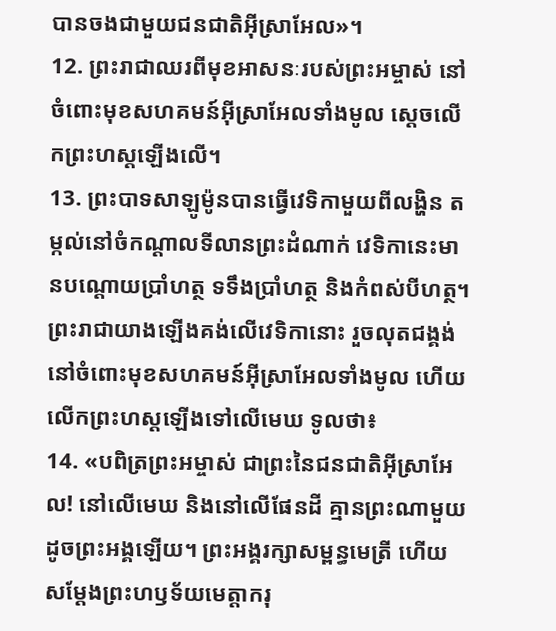បានចងជាមួយជនជាតិអ៊ីស្រាអែល»។
12. ព្រះរាជាឈរពីមុខអាសនៈរបស់ព្រះអម្ចាស់ នៅចំពោះមុខសហគមន៍អ៊ីស្រាអែលទាំងមូល ស្ដេចលើកព្រះហស្ដឡើងលើ។
13. ព្រះបាទសាឡូម៉ូនបានធ្វើវេទិកាមួយពីលង្ហិន តម្កល់នៅចំកណ្ដាលទីលានព្រះដំណាក់ វេទិកានេះមានបណ្ដោយប្រាំហត្ថ ទទឹងប្រាំហត្ថ និងកំពស់បីហត្ថ។ ព្រះរាជាយាងឡើងគង់លើវេទិកានោះ រួចលុតជង្គង់ នៅចំពោះមុខសហគមន៍អ៊ីស្រាអែលទាំងមូល ហើយលើកព្រះហស្ដឡើងទៅលើមេឃ ទូលថា៖
14. «បពិត្រព្រះអម្ចាស់ ជាព្រះនៃជនជាតិអ៊ីស្រាអែល! នៅលើមេឃ និងនៅលើផែនដី គ្មានព្រះណាមួយដូចព្រះអង្គឡើយ។ ព្រះអង្គរក្សាសម្ពន្ធមេត្រី ហើយសម្តែងព្រះហឫទ័យមេត្តាករុ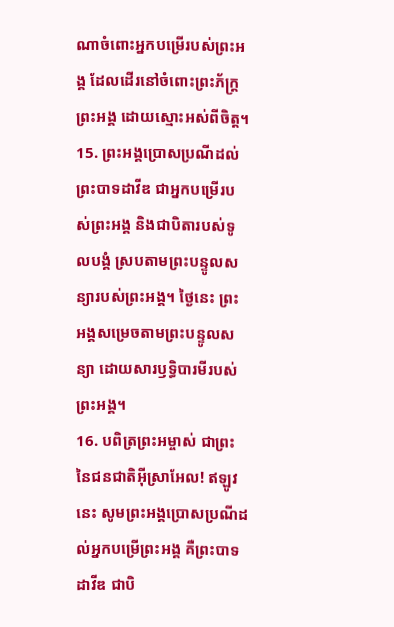ណាចំពោះអ្នកបម្រើរបស់ព្រះអង្គ ដែលដើរនៅចំពោះព្រះភ័ក្ត្រព្រះអង្គ ដោយស្មោះអស់ពីចិត្ត។
15. ព្រះអង្គប្រោសប្រណីដល់ព្រះបាទដាវីឌ ជាអ្នកបម្រើរបស់ព្រះអង្គ និងជាបិតារបស់ទូលបង្គំ ស្របតាមព្រះបន្ទូលសន្យារបស់ព្រះអង្គ។ ថ្ងៃនេះ ព្រះអង្គសម្រេចតាមព្រះបន្ទូលសន្យា ដោយសារឫទ្ធិបារមីរបស់ព្រះអង្គ។
16. បពិត្រព្រះអម្ចាស់ ជាព្រះនៃជនជាតិអ៊ីស្រាអែល! ឥឡូវនេះ សូមព្រះអង្គប្រោសប្រណីដល់អ្នកបម្រើព្រះអង្គ គឺព្រះបាទដាវីឌ ជាបិ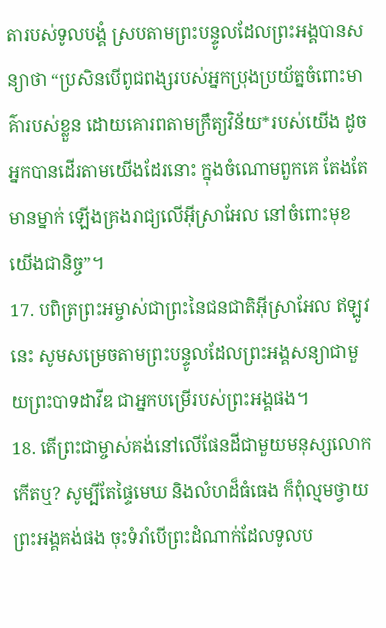តារបស់ទូលបង្គំ ស្របតាមព្រះបន្ទូលដែលព្រះអង្គបានសន្យាថា “ប្រសិនបើពូជពង្សរបស់អ្នកប្រុងប្រយ័ត្នចំពោះមាគ៌ារបស់ខ្លួន ដោយគោរពតាមក្រឹត្យវិន័យ*របស់យើង ដូចអ្នកបានដើរតាមយើងដែរនោះ ក្នុងចំណោមពួកគេ តែងតែមានម្នាក់ ឡើងគ្រងរាជ្យលើអ៊ីស្រាអែល នៅចំពោះមុខយើងជានិច្ច”។
17. បពិត្រព្រះអម្ចាស់ជាព្រះនៃជនជាតិអ៊ីស្រាអែល ឥឡូវនេះ សូមសម្រេចតាមព្រះបន្ទូលដែលព្រះអង្គសន្យាជាមួយព្រះបាទដាវីឌ ជាអ្នកបម្រើរបស់ព្រះអង្គផង។
18. តើព្រះជាម្ចាស់គង់នៅលើផែនដីជាមួយមនុស្សលោកកើតឬ? សូម្បីតែផ្ទៃមេឃ និងលំហដ៏ធំធេង ក៏ពុំល្មមថ្វាយព្រះអង្គគង់ផង ចុះទំរាំបើព្រះដំណាក់ដែលទូលប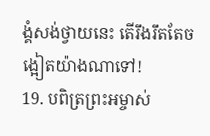ង្គំសង់ថ្វាយនេះ តើរឹងរឹតតែចង្អៀតយ៉ាងណាទៅ!
19. បពិត្រព្រះអម្ចាស់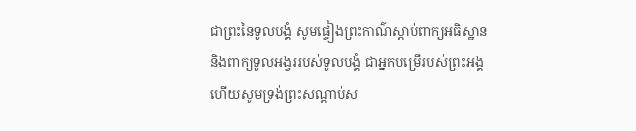ជាព្រះនៃទូលបង្គំ សូមផ្ទៀងព្រះកាណ៌ស្ដាប់ពាក្យអធិស្ឋាន និងពាក្យទូលអង្វររបស់ទូលបង្គំ ជាអ្នកបម្រើរបស់ព្រះអង្គ ហើយសូមទ្រង់ព្រះសណ្ដាប់ស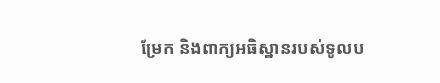ម្រែក និងពាក្យអធិស្ឋានរបស់ទូលប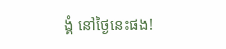ង្គំ នៅថ្ងៃនេះផង!